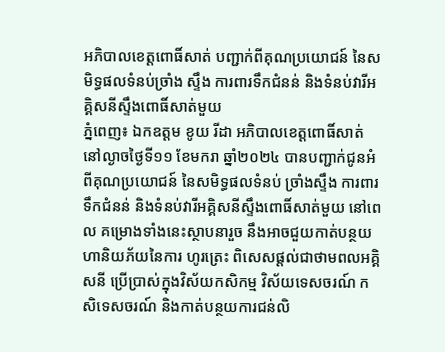អភិបាលខេត្តពោធិ៍សាត់ បញ្ជាក់ពីគុណប្រយោជន៍ នៃសមិទ្ធផលទំនប់ច្រាំង ស្ទឹង ការពារទឹកជំនន់ និងទំនប់វារីអគ្គិសនីស្ទឹងពោធិ៍សាត់មួយ
ភ្នំពេញ៖ ឯកឧត្តម ខូយ រីដា អភិបាលខេត្តពោធិ៍សាត់ នៅល្ងាចថ្ងៃទី១១ ខែមករា ឆ្នាំ២០២៤ បានបញ្ជាក់ជូនអំពីគុណប្រយោជន៍ នៃសមិទ្ធផលទំនប់ ច្រាំងស្ទឹង ការពារទឹកជំនន់ និងទំនប់វារីអគ្គិសនីស្ទឹងពោធិ៍សាត់មួយ នៅពេល គម្រោងទាំងនេះស្ថាបនារួច នឹងអាចជួយកាត់បន្ថយហានិយភ័យនៃការ ហូរត្រេះ ពិសេសផ្តល់ជាថាមពលអគ្គិសនី ប្រើប្រាស់ក្នុងវិស័យកសិកម្ម វិស័យទេសចរណ៍ កសិទេសចរណ៍ និងកាត់បន្ថយការជន់លិ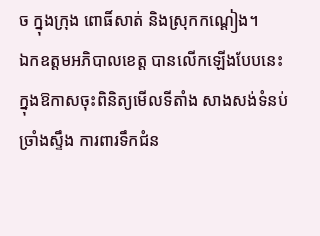ច ក្នុងក្រុង ពោធិ៍សាត់ និងស្រុកកណ្តៀង។
ឯកឧត្តមអភិបាលខេត្ត បានលើកឡើងបែបនេះ ក្នុងឱកាសចុះពិនិត្យមើលទីតាំង សាងសង់ទំនប់ច្រាំងស្ទឹង ការពារទឹកជំន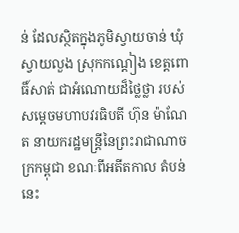ន់ ដែលស្ថិតក្នុងភូមិស្វាយចាន់ ឃុំ ស្វាយលួង ស្រុកកណ្តៀង ខេត្តពោធិ៍សាត់ ជាអំណោយដ៏ថ្លៃថ្លា របស់សម្តេចមហាបវរធិបតី ហ៊ុន ម៉ាណែត នាយករដ្ឋមន្ត្រីនៃព្រះរាជាណាចក្រកម្ពុជា ខណៈពីអតីតកាល តំបន់ នេះ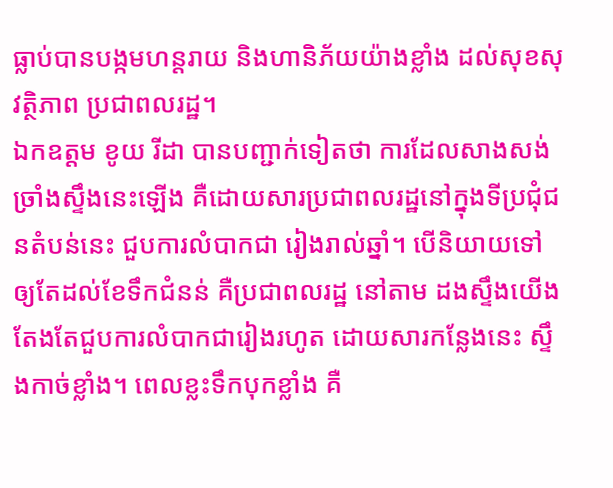ធ្លាប់បានបង្កមហន្តរាយ និងហានិភ័យយ៉ាងខ្លាំង ដល់សុខសុវត្ថិភាព ប្រជាពលរដ្ឋ។
ឯកឧត្តម ខូយ រីដា បានបញ្ជាក់ទៀតថា ការដែលសាងសង់ច្រាំងស្ទឹងនេះឡើង គឺដោយសារប្រជាពលរដ្ឋនៅក្នុងទីប្រជុំជនតំបន់នេះ ជួបការលំបាកជា រៀងរាល់ឆ្នាំ។ បើនិយាយទៅ ឲ្យតែដល់ខែទឹកជំនន់ គឺប្រជាពលរដ្ឋ នៅតាម ដងស្ទឹងយើង តែងតែជួបការលំបាកជារៀងរហូត ដោយសារកន្លែងនេះ ស្ទឹងកាច់ខ្លាំង។ ពេលខ្លះទឹកបុកខ្លាំង គឺ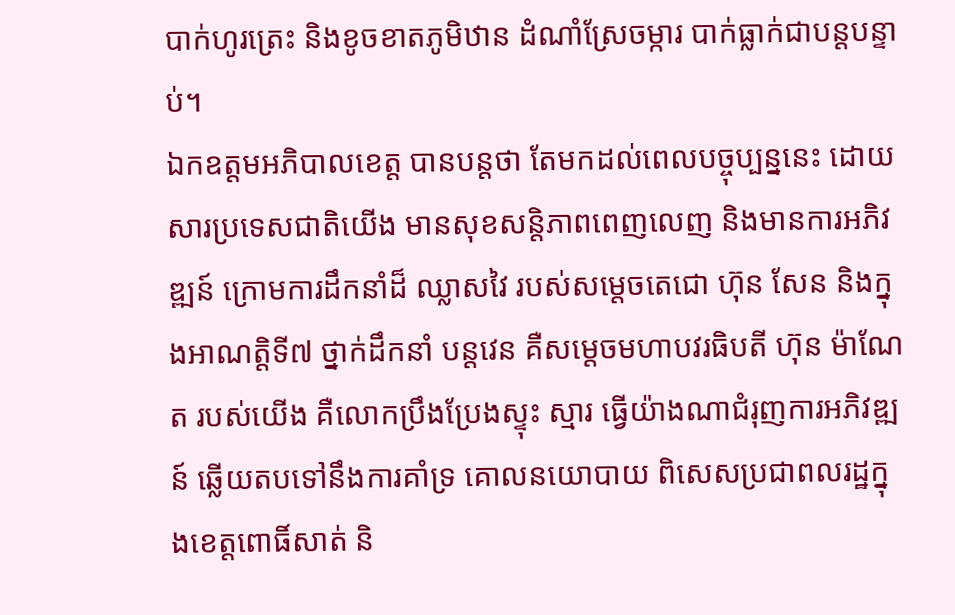បាក់ហូរត្រេះ និងខូចខាតភូមិឋាន ដំណាំស្រែចម្ការ បាក់ធ្លាក់ជាបន្តបន្ទាប់។
ឯកឧត្តមអភិបាលខេត្ត បានបន្តថា តែមកដល់ពេលបច្ចុប្បន្ននេះ ដោយសារប្រទេសជាតិយើង មានសុខសន្តិភាពពេញលេញ និងមានការអភិវឌ្ឍន៍ ក្រោមការដឹកនាំដ៏ ឈ្លាសវៃ របស់សម្តេចតេជោ ហ៊ុន សែន និងក្នុងអាណត្តិទី៧ ថ្នាក់ដឹកនាំ បន្តវេន គឺសម្តេចមហាបវរធិបតី ហ៊ុន ម៉ាណែត របស់យើង គឺលោកប្រឹងប្រែងស្ទុះ ស្មារ ធ្វើយ៉ាងណាជំរុញការអភិវឌ្ឍន៍ ឆ្លើយតបទៅនឹងការគាំទ្រ គោលនយោបាយ ពិសេសប្រជាពលរដ្ឋក្នុងខេត្តពោធិ៍សាត់ និ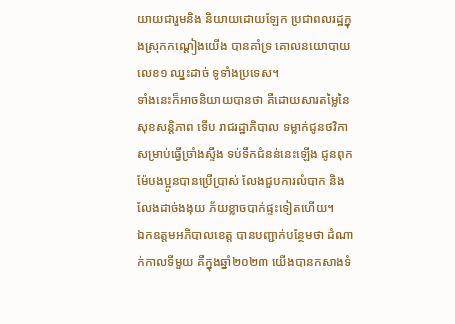យាយជារួមនិង និយាយដោយឡែក ប្រជាពលរដ្ឋក្នុងស្រុកកណ្តៀងយើង បានគាំទ្រ គោលនយោបាយ លេខ១ ឈ្នះដាច់ ទូទាំងប្រទេស។
ទាំងនេះក៏អាចនិយាយបានថា គឺដោយសារតម្លៃនៃសុខសន្តិភាព ទើប រាជរដ្ឋាភិបាល ទម្លាក់ជូនថវិកា សម្រាប់ធ្វើច្រាំងស្ទឹង ទប់ទឹកជំនន់នេះឡើង ជូនពុកម៉ែបងប្អូនបានប្រើប្រាស់ លែងជួបការលំបាក និងលែងដាច់ងងុយ ភ័យខ្លាចបាក់ផ្ទះទៀតហើយ។
ឯកឧត្តមអភិបាលខេត្ត បានបញ្ជាក់បន្ថែមថា ដំណាក់កាលទីមួយ គឺក្នុងឆ្នាំ២០២៣ យើងបានកសាងទំ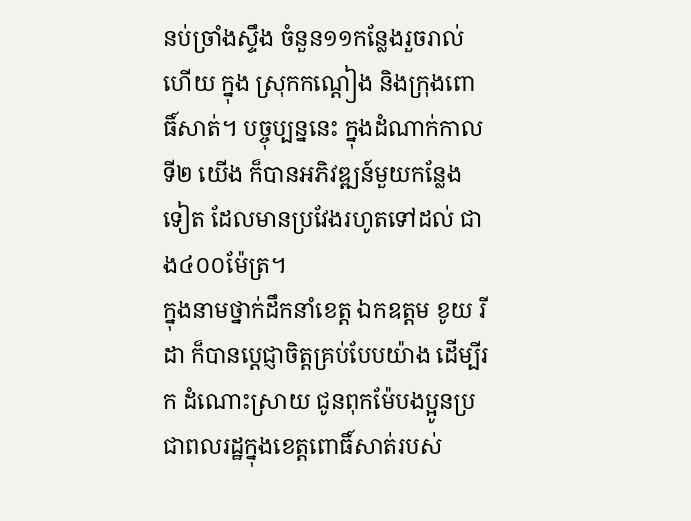នប់ច្រាំងស្ទឹង ចំនួន១១កន្លែងរួចរាល់ហើយ ក្នុង ស្រុកកណ្តៀង និងក្រុងពោធិ៍សាត់។ បច្ចុប្បន្ននេះ ក្នុងដំណាក់កាលទី២ យើង ក៏បានអភិវឌ្ឍន៍មួយកន្លែងទៀត ដែលមានប្រវែងរហូតទៅដល់ ជាង៤០០ម៉ែត្រ។
ក្នុងនាមថ្នាក់ដឹកនាំខេត្ត ឯកឧត្តម ខូយ រីដា ក៏បានប្តេជ្ញាចិត្តគ្រប់បែបយ៉ាង ដើម្បីរក ដំណោះស្រាយ ជូនពុកម៉ែបងប្អូនប្រជាពលរដ្ឋក្នុងខេត្តពោធិ៍សាត់របស់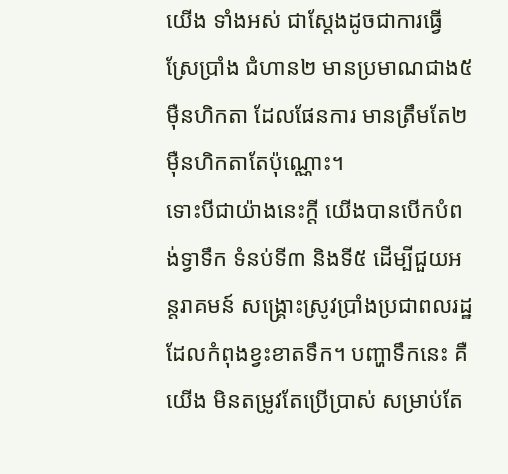យើង ទាំងអស់ ជាស្តែងដូចជាការធ្វើស្រែប្រាំង ជំហាន២ មានប្រមាណជាង៥ម៉ឺនហិកតា ដែលផែនការ មានត្រឹមតែ២ម៉ឺនហិកតាតែប៉ុណ្ណោះ។
ទោះបីជាយ៉ាងនេះក្តី យើងបានបើកបំពង់ទ្វាទឹក ទំនប់ទី៣ និងទី៥ ដើម្បីជួយអន្តរាគមន៍ សង្គ្រោះស្រូវប្រាំងប្រជាពលរដ្ឋ ដែលកំពុងខ្វះខាតទឹក។ បញ្ហាទឹកនេះ គឺយើង មិនតម្រូវតែប្រើប្រាស់ សម្រាប់តែ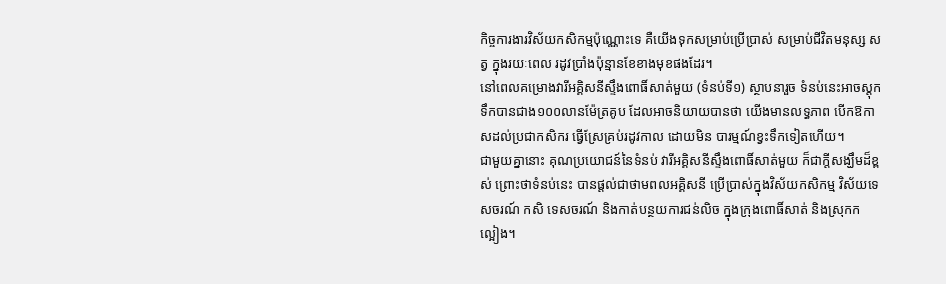កិច្ចការងារវិស័យកសិកម្មប៉ុណ្ណោះទេ គឺយើងទុកសម្រាប់ប្រើប្រាស់ សម្រាប់ជីវិតមនុស្ស សត្វ ក្នុងរយៈពេល រដូវប្រាំងប៉ុន្មានខែខាងមុខផងដែរ។
នៅពេលគម្រោងវារីអគ្គិសនីស្ទឹងពោធិ៍សាត់មួយ (ទំនប់ទី១) ស្ថាបនារួច ទំនប់នេះអាចស្ដុកទឹកបានជាង១០០លានម៉ែត្រគូប ដែលអាចនិយាយបានថា យើងមានលទ្ធភាព បើកឱកាសដល់ប្រជាកសិករ ធ្វើស្រែគ្រប់រដូវកាល ដោយមិន បារម្មណ៍ខ្វះទឹកទៀតហើយ។
ជាមួយគ្នានោះ គុណប្រយោជន៍នៃទំនប់ វារីអគ្គិសនីស្ទឹងពោធិ៍សាត់មួយ ក៏ជាក្តីសង្ឃឹមដ៏ខ្ពស់ ព្រោះថាទំនប់នេះ បានផ្តល់ជាថាមពលអគ្គិសនី ប្រើប្រាស់ក្នុងវិស័យកសិកម្ម វិស័យទេសចរណ៍ កសិ ទេសចរណ៍ និងកាត់បន្ថយការជន់លិច ក្នុងក្រុងពោធិ៍សាត់ និងស្រុកក ល្អៀង។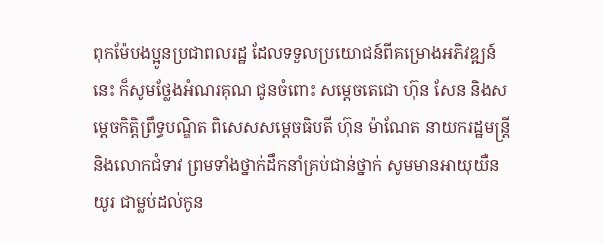ពុកម៉ែបងប្អូនប្រជាពលរដ្ឋ ដែលទទួលប្រយោជន៍ពីគម្រោងអភិវឌ្ឍន៍នេះ ក៏សូមថ្លែងអំណរគុណ ជូនចំពោះ សម្តេចតេជោ ហ៊ុន សែន និងសម្តេចកិត្តិព្រឹទ្ធបណ្ឌិត ពិសេសសម្តេចធិបតី ហ៊ុន ម៉ាណែត នាយករដ្ឋមន្ត្រី និងលោកជំទាវ ព្រមទាំងថ្នាក់ដឹកនាំគ្រប់ជាន់ថ្នាក់ សូមមានអាយុយឺនយូរ ជាម្លប់ដល់កូន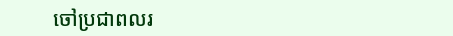ចៅប្រជាពលរ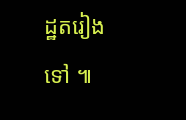ដ្ឋតរៀងទៅ ៕